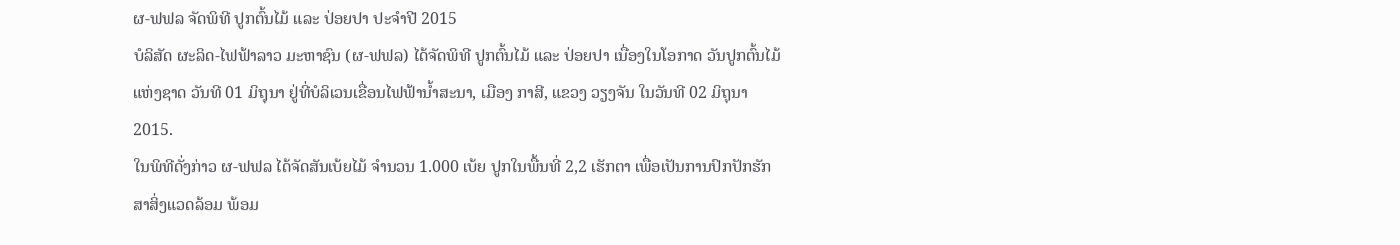ຜ-ຟຟລ ຈັດພິທີ ປູກຕົ້ນໄມ້ ແລະ ປ່ອຍປາ ປະຈໍາປີ 2015
ບໍລິສັດ ຜະລິດ-ໄຟຟ້າລາວ ມະຫາຊົນ (ຜ-ຟຟລ) ໄດ້ຈັດພິທີ ປູກຕົ້ນໄມ້ ແລະ ປ່ອຍປາ ເນື່ອງໃນໂອກາດ ວັນປູກຕົ້ນໄມ້ແຫ່ງຊາດ ວັນທີ 01 ມິຖຸນາ ຢູ່ທີ່ບໍລິເວນເຂື່ອນໄຟຟ້ານ້ຳສະນາ, ເມືອງ ກາສີ, ແຂວງ ວຽງຈັນ ໃນວັນທີ 02 ມິຖຸນາ 2015.
ໃນພິທີດັ່ງກ່າວ ຜ-ຟຟລ ໄດ້ຈັດສັນເບ້ຍໄມ້ ຈຳນວນ 1.000 ເບ້ຍ ປູກໃນພື້ນທີ່ 2,2 ເຮັກຕາ ເພື່ອເປັນການປົກປັກຮັກສາສິ່ງແວດລ້ອມ ພ້ອມ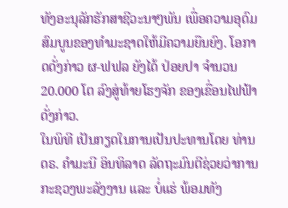ທັງອະນຸລັກຮັກສາຊີວະນາໆພັນ ເພື່ອຄວາມອຸດົມສົມບູນຂອງທຳມະຊາດໃຫ້ມີຄວາມຍືນຍົງ. ໂອກາດດັ່ງກ່າວ ຜ-ຟຟລ ຍັງໄດ້ ປ່ອຍປາ ຈຳນວນ 20.000 ໂຕ ລົງສູ່ທ້າຍໂຮງຈັກ ຂອງເຂື່ອນໄຟຟ້າດັ່ງກ່າວ.
ໃນພິທີ ເປັນກຽດໃນການເປັນປະທານໂດຍ ທ່ານ ດຣ. ຄຳມະນີ ອິນທິລາດ ລັດຖະມົນຕີຊ່ວຍວ່າການ ກະຊວງພະລັງງານ ແລະ ບໍ່ແຮ່ ພ້ອມທັງ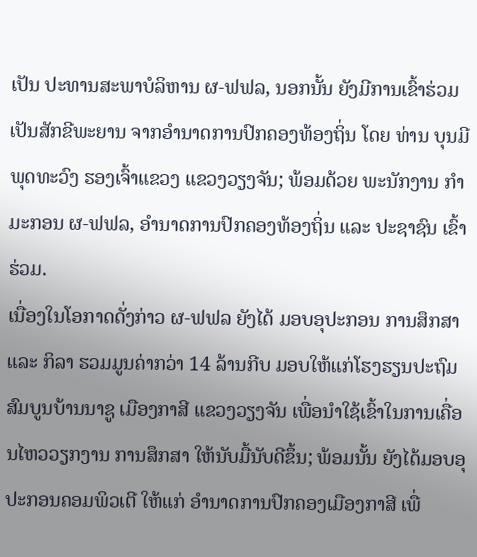ເປັນ ປະທານສະພາບໍລິຫານ ຜ-ຟຟລ, ນອກນັ້ນ ຍັງມີການເຂົ້າຮ່ວມເປັນສັກຂີພະຍານ ຈາກອໍານາດການປົກຄອງທ້ອງຖິ່ນ ໂດຍ ທ່ານ ບຸນມີ ພຸດທະວົງ ຮອງເຈົ້າແຂວງ ແຂວງວຽງຈັນ; ພ້ອມດ້ວຍ ພະນັກງານ ກຳມະກອນ ຜ-ຟຟລ, ອຳນາດການປົກຄອງທ້ອງຖິ່ນ ແລະ ປະຊາຊົນ ເຂົ້າຮ່ວມ.
ເນື່ອງໃນໂອກາດດັ່ງກ່າວ ຜ-ຟຟລ ຍັງໄດ້ ມອບອຸປະກອນ ການສຶກສາ ແລະ ກິລາ ຮວມມູນຄ່າກວ່າ 14 ລ້ານກີບ ມອບໃຫ້ແກ່ໂຮງຮຽນປະຖົມສົມບູນບ້ານນາຊູ ເມືອງກາສີ ແຂວງວຽງຈັນ ເພື່ອນຳໃຊ້ເຂົ້າໃນການເຄື່ອນໄຫວວຽກງານ ການສຶກສາ ໃຫ້ນັບມື້ນັບດີຂຶ້ນ; ພ້ອມນັ້ນ ຍັງໄດ້ມອບອຸປະກອນຄອມພິວເຕີ ໃຫ້ແກ່ ອໍານາດການປົກຄອງເມືອງກາສີ ເພື່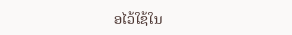ອໄວ້ໃຊ້ໃນ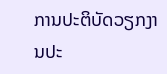ການປະຕິບັດວຽກງານປະ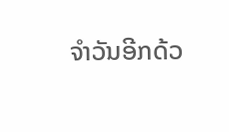ຈໍາວັນອີກດ້ວ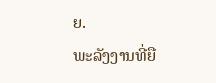ຍ.
ພະລັງງານທີ່ຍື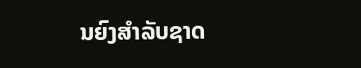ນຍົງສຳລັບຊາດ